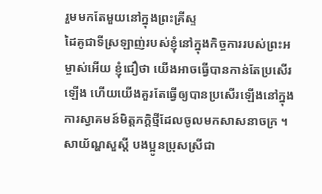រួមមកតែមួយនៅក្នុងព្រះគ្រីស្ទ
ដៃគូជាទីស្រឡាញ់របស់ខ្ញុំនៅក្នុងកិច្ចការរបស់ព្រះអម្ចាស់អើយ ខ្ញុំជឿថា យើងអាចធ្វើបានកាន់តែប្រសើរឡើង ហើយយើងគួរតែធ្វើឲ្យបានប្រសើរឡើងនៅក្នុងការស្វាគមន៍មិត្តភក្តិថ្មីដែលចូលមកសាសនាចក្រ ។
សាយ័ណ្ហសួស្តី បងប្អូនប្រុសស្រីជា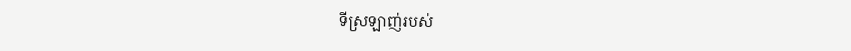ទីស្រឡាញ់របស់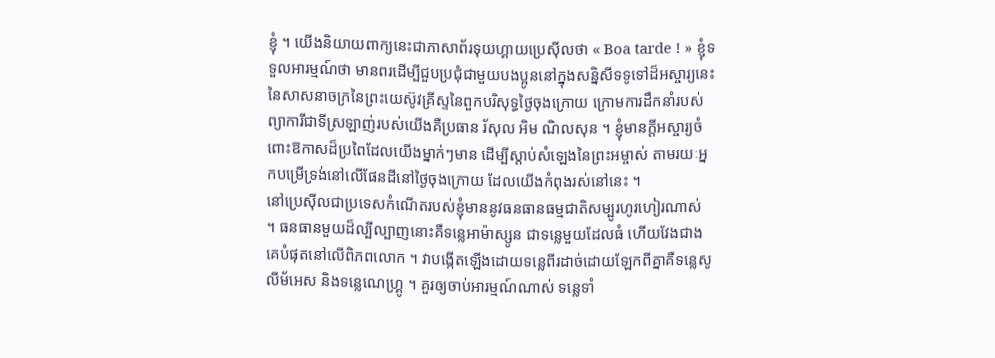ខ្ញុំ ។ យើងនិយាយពាក្យនេះជាភាសាព័រទុយហ្គាយប្រេស៊ីលថា « Boa tarde ! » ខ្ញុំទទួលអារម្មណ៍ថា មានពរដើម្បីជួបប្រជុំជាមួយបងប្អូននៅក្នុងសន្និសីទទូទៅដ៏អស្ចារ្យនេះ នៃសាសនាចក្រនៃព្រះយេស៊ូវគ្រីស្ទនៃពួកបរិសុទ្ធថ្ងៃចុងក្រោយ ក្រោមការដឹកនាំរបស់ព្យាការីជាទីស្រឡាញ់របស់យើងគឺប្រធាន រ័សុល អិម ណិលសុន ។ ខ្ញុំមានក្តីអស្ចារ្យចំពោះឱកាសដ៏ប្រពៃដែលយើងម្នាក់ៗមាន ដើម្បីស្តាប់សំឡេងនៃព្រះអម្ចាស់ តាមរយៈអ្នកបម្រើទ្រង់នៅលើផែនដីនៅថ្ងៃចុងក្រោយ ដែលយើងកំពុងរស់នៅនេះ ។
នៅប្រេស៊ីលជាប្រទេសកំណើតរបស់ខ្ញុំមាននូវធនធានធម្មជាតិសម្បូរហូរហៀរណាស់ ។ ធនធានមួយដ៏ល្បីល្បាញនោះគឺទន្លេអាម៉ាស្សូន ជាទន្លេមួយដែលធំ ហើយវែងជាងគេបំផុតនៅលើពិភពលោក ។ វាបង្កើតឡើងដោយទន្លេពីរដាច់ដោយឡែកពីគ្នាគឺទន្លេសូលីម័អេស និងទន្លេណេហ្គ្រូ ។ គួរឲ្យចាប់អារម្មណ៍ណាស់ ទន្លេទាំ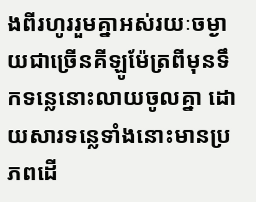ងពីរហូររួមគ្នាអស់រយៈចម្ងាយជាច្រើនគីឡូម៉ែត្រពីមុនទឹកទន្លេនោះលាយចូលគ្នា ដោយសារទន្លេទាំងនោះមានប្រភពដើ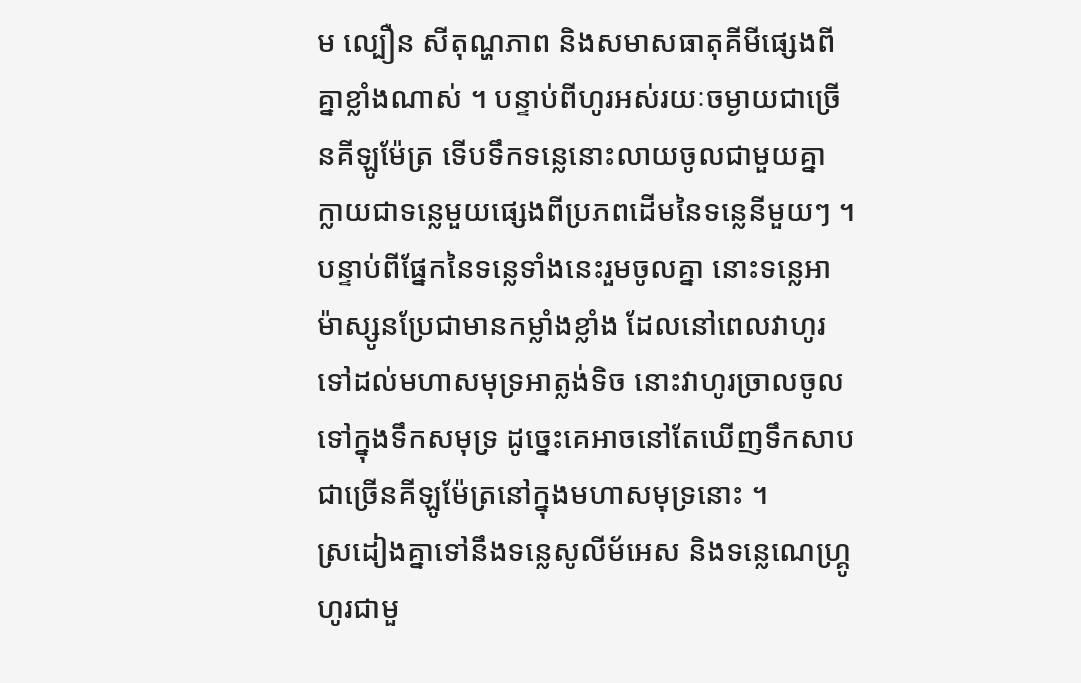ម ល្បឿន សីតុណ្ហភាព និងសមាសធាតុគីមីផ្សេងពីគ្នាខ្លាំងណាស់ ។ បន្ទាប់ពីហូរអស់រយៈចម្ងាយជាច្រើនគីឡូម៉ែត្រ ទើបទឹកទន្លេនោះលាយចូលជាមួយគ្នា ក្លាយជាទន្លេមួយផ្សេងពីប្រភពដើមនៃទន្លេនីមួយៗ ។ បន្ទាប់ពីផ្នែកនៃទន្លេទាំងនេះរួមចូលគ្នា នោះទន្លេអាម៉ាស្សូនប្រែជាមានកម្លាំងខ្លាំង ដែលនៅពេលវាហូរទៅដល់មហាសមុទ្រអាត្លង់ទិច នោះវាហូរច្រាលចូលទៅក្នុងទឹកសមុទ្រ ដូច្នេះគេអាចនៅតែឃើញទឹកសាបជាច្រើនគីឡូម៉ែត្រនៅក្នុងមហាសមុទ្រនោះ ។
ស្រដៀងគ្នាទៅនឹងទន្លេសូលីម័អេស និងទន្លេណេហ្គ្រូហូរជាមួ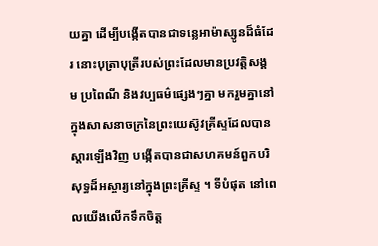យគ្នា ដើម្បីបង្កើតបានជាទន្លេអាម៉ាស្សូនដ៏ធំដែរ នោះបុត្រាបុត្រីរបស់ព្រះដែលមានប្រវត្តិសង្គម ប្រពៃណី និងវប្បធម៌ផ្សេងៗគ្នា មករួមគ្នានៅក្នុងសាសនាចក្រនៃព្រះយេស៊ូវគ្រីស្ទដែលបានស្តារឡើងវិញ បង្កើតបានជាសហគមន៍ពួកបរិសុទ្ធដ៏អស្ចារ្យនៅក្នុងព្រះគ្រីស្ទ ។ ទីបំផុត នៅពេលយើងលើកទឹកចិត្ត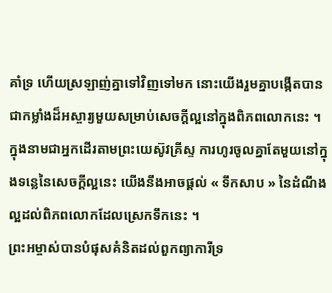គាំទ្រ ហើយស្រឡាញ់គ្នាទៅវិញទៅមក នោះយើងរួមគ្នាបង្កើតបានជាកម្លាំងដ៏អស្ចារ្យមួយសម្រាប់សេចក្តីល្អនៅក្នុងពិភពលោកនេះ ។ ក្នុងនាមជាអ្នកដើរតាមព្រះយេស៊ូវគ្រីស្ទ ការហូរចូលគ្នាតែមួយនៅក្នុងទន្លេនៃសេចក្ដីល្អនេះ យើងនឹងអាចផ្តល់ « ទឹកសាប » នៃដំណឹងល្អដល់ពិភពលោកដែលស្រេកទឹកនេះ ។
ព្រះអម្ចាស់បានបំផុសគំនិតដល់ពួកព្យាការីទ្រ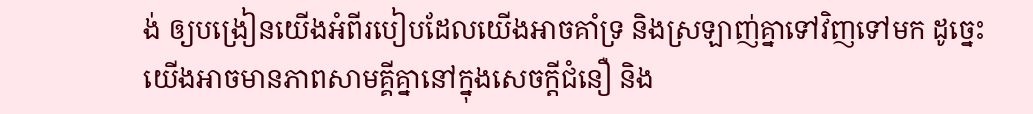ង់ ឲ្យបង្រៀនយើងអំពីរបៀបដែលយើងអាចគាំទ្រ និងស្រឡាញ់គ្នាទៅវិញទៅមក ដូច្នេះយើងអាចមានភាពសាមគ្គីគ្នានៅក្នុងសេចក្តីជំនឿ និង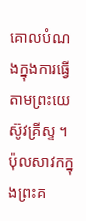គោលបំណងក្នុងការធ្វើតាមព្រះយេស៊ូវគ្រីស្ទ ។ ប៉ុលសាវកក្នុងព្រះគ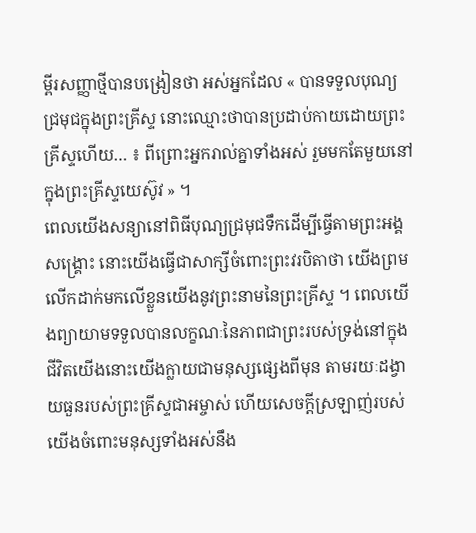ម្ពីរសញ្ញាថ្មីបានបង្រៀនថា អស់អ្នកដែល « បានទទួលបុណ្យជ្រមុជក្នុងព្រះគ្រីស្ទ នោះឈ្មោះថាបានប្រដាប់កាយដោយព្រះគ្រីស្ទហើយ… ៖ ពីព្រោះអ្នករាល់គ្នាទាំងអស់ រួមមកតែមួយនៅក្នុងព្រះគ្រីស្ទយេស៊ូវ » ។
ពេលយើងសន្យានៅពិធីបុណ្យជ្រមុជទឹកដើម្បីធ្វើតាមព្រះអង្គសង្គ្រោះ នោះយើងធ្វើជាសាក្សីចំពោះព្រះវរបិតាថា យើងព្រមលើកដាក់មកលើខ្លួនយើងនូវព្រះនាមនៃព្រះគ្រីស្ទ ។ ពេលយើងព្យាយាមទទួលបានលក្ខណៈនៃភាពជាព្រះរបស់ទ្រង់នៅក្នុងជីវិតយើងនោះយើងក្លាយជាមនុស្សផ្សេងពីមុន តាមរយៈដង្វាយធួនរបស់ព្រះគ្រីស្ទជាអម្ចាស់ ហើយសេចក្តីស្រឡាញ់របស់យើងចំពោះមនុស្សទាំងអស់នឹង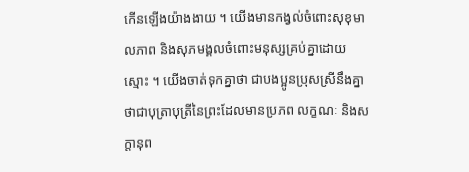កើនឡើងយ៉ាងងាយ ។ យើងមានកង្វល់ចំពោះសុខុមាលភាព និងសុភមង្គលចំពោះមនុស្សគ្រប់គ្នាដោយស្មោះ ។ យើងចាត់ទុកគ្នាថា ជាបងប្អូនប្រុសស្រីនឹងគ្នា ថាជាបុត្រាបុត្រីនៃព្រះដែលមានប្រភព លក្ខណៈ និងសក្តានុព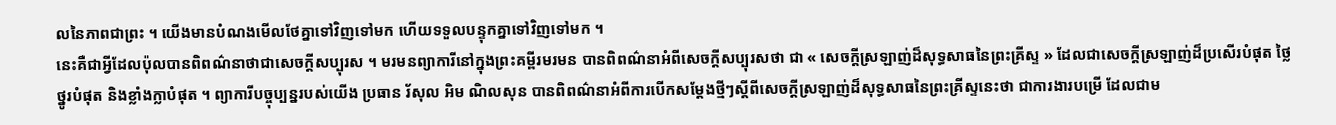លនៃភាពជាព្រះ ។ យើងមានបំណងមើលថែគ្នាទៅវិញទៅមក ហើយទទួលបន្ទុកគ្នាទៅវិញទៅមក ។
នេះគឺជាអ្វីដែលប៉ុលបានពិពណ៌នាថាជាសេចក្តីសប្បុរស ។ មរមនព្យាការីនៅក្នុងព្រះគម្ពីរមរមន បានពិពណ៌នាអំពីសេចក្តីសប្បុរសថា ជា « សេចក្តីស្រឡាញ់ដ៏សុទ្ធសាធនៃព្រះគ្រីស្ទ » ដែលជាសេចក្តីស្រឡាញ់ដ៏ប្រសើរបំផុត ថ្លៃថ្នូរបំផុត និងខ្លាំងក្លាបំផុត ។ ព្យាការីបច្ចុប្បន្នរបស់យើង ប្រធាន រ័សុល អិម ណិលសុន បានពិពណ៌នាអំពីការបើកសម្តែងថ្មីៗស្តីពីសេចក្តីស្រឡាញ់ដ៏សុទ្ធសាធនៃព្រះគ្រីស្ទនេះថា ជាការងារបម្រើ ដែលជាម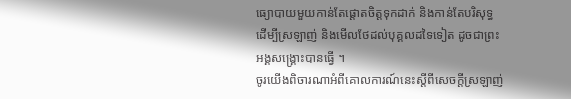ធ្យោបាយមួយកាន់តែផ្តោតចិត្តទុកដាក់ និងកាន់តែបរិសុទ្ធ ដើម្បីស្រឡាញ់ និងមើលថែដល់បុគ្គលដទៃទៀត ដូចជាព្រះអង្គសង្គ្រោះបានធ្វើ ។
ចូរយើងពិចារណាអំពីគោលការណ៍នេះស្តីពីសេចក្តីស្រឡាញ់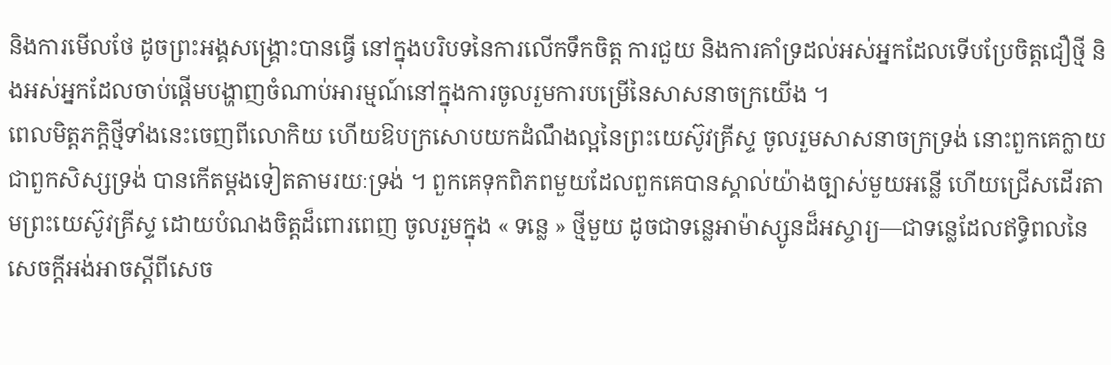និងការមើលថែ ដូចព្រះអង្គសង្គ្រោះបានធ្វើ នៅក្នុងបរិបទនៃការលើកទឹកចិត្ត ការជួយ និងការគាំទ្រដល់អស់អ្នកដែលទើបប្រែចិត្តជឿថ្មី និងអស់អ្នកដែលចាប់ផ្តើមបង្ហាញចំណាប់អារម្មណ៍នៅក្នុងការចូលរួមការបម្រើនៃសាសនាចក្រយើង ។
ពេលមិត្តភក្តិថ្មីទាំងនេះចេញពីលោកិយ ហើយឱបក្រសោបយកដំណឹងល្អនៃព្រះយេស៊ូវគ្រីស្ទ ចូលរួមសាសនាចក្រទ្រង់ នោះពួកគេក្លាយជាពួកសិស្សទ្រង់ បានកើតម្តងទៀតតាមរយៈទ្រង់ ។ ពួកគេទុកពិភពមួយដែលពួកគេបានស្គាល់យ៉ាងច្បាស់មួយអន្លើ ហើយជ្រើសដើរតាមព្រះយេស៊ូវគ្រីស្ទ ដោយបំណងចិត្តដ៏ពោរពេញ ចូលរួមក្នុង « ទន្លេ » ថ្មីមួយ ដូចជាទន្លេអាម៉ាស្សូនដ៏អស្ចារ្យ—ជាទន្លេដែលឥទ្ធិពលនៃសេចក្តីអង់អាចស្តីពីសេច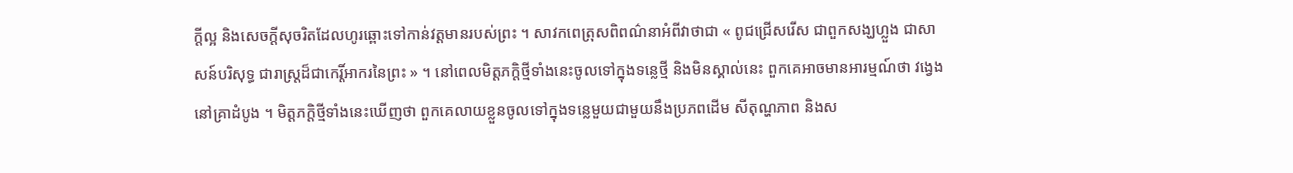ក្តីល្អ និងសេចក្តីសុចរិតដែលហូរឆ្ពោះទៅកាន់វត្តមានរបស់ព្រះ ។ សាវកពេត្រុសពិពណ៌នាអំពីវាថាជា « ពូជជ្រើសរើស ជាពួកសង្ឃហ្លួង ជាសាសន៍បរិសុទ្ធ ជារាស្ត្រដ៏ជាកេរ្តិ៍អាករនៃព្រះ » ។ នៅពេលមិត្តភក្តិថ្មីទាំងនេះចូលទៅក្នុងទន្លេថ្មី និងមិនស្គាល់នេះ ពួកគេអាចមានអារម្មណ៍ថា វង្វេងនៅគ្រាដំបូង ។ មិត្តភក្ដិថ្មីទាំងនេះឃើញថា ពួកគេលាយខ្លួនចូលទៅក្នុងទន្លេមួយជាមួយនឹងប្រភពដើម សីតុណ្ហភាព និងស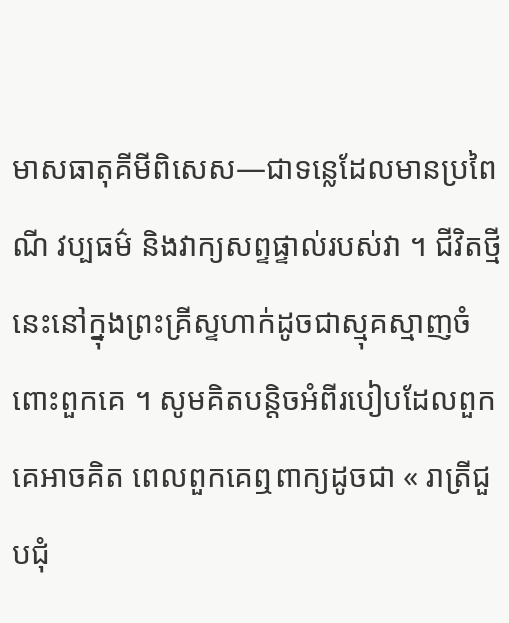មាសធាតុគីមីពិសេស—ជាទន្លេដែលមានប្រពៃណី វប្បធម៌ និងវាក្យសព្ទផ្ទាល់របស់វា ។ ជីវិតថ្មីនេះនៅក្នុងព្រះគ្រីស្ទហាក់ដូចជាស្មុគស្មាញចំពោះពួកគេ ។ សូមគិតបន្តិចអំពីរបៀបដែលពួកគេអាចគិត ពេលពួកគេឮពាក្យដូចជា « រាត្រីជួបជុំ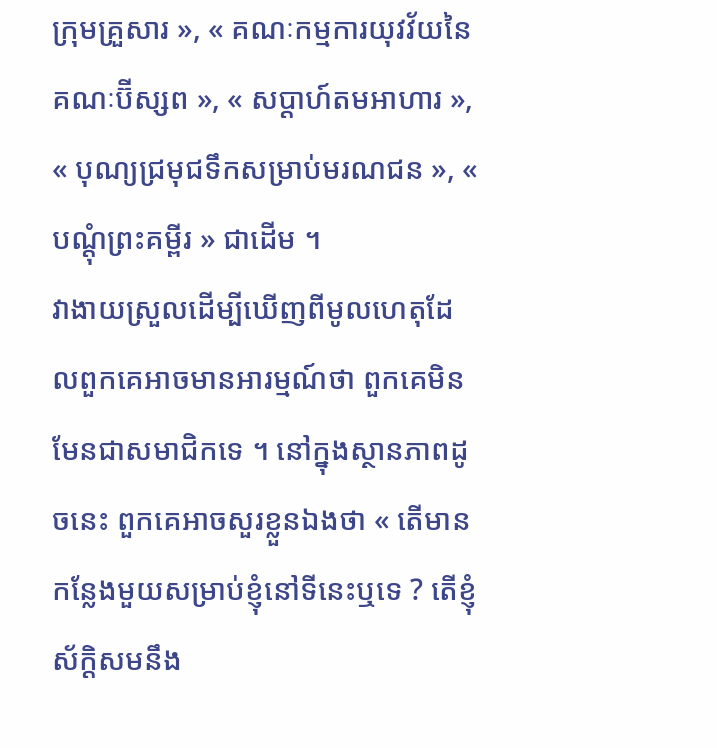ក្រុមគ្រួសារ », « គណៈកម្មការយុវវ័យនៃគណៈប៊ីស្សព », « សប្តាហ៍តមអាហារ », « បុណ្យជ្រមុជទឹកសម្រាប់មរណជន », « បណ្តុំព្រះគម្ពីរ » ជាដើម ។
វាងាយស្រួលដើម្បីឃើញពីមូលហេតុដែលពួកគេអាចមានអារម្មណ៍ថា ពួកគេមិនមែនជាសមាជិកទេ ។ នៅក្នុងស្ថានភាពដូចនេះ ពួកគេអាចសួរខ្លួនឯងថា « តើមានកន្លែងមួយសម្រាប់ខ្ញុំនៅទីនេះឬទេ ? តើខ្ញុំស័ក្តិសមនឹង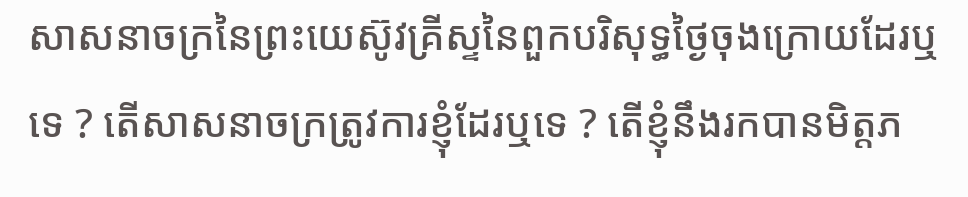សាសនាចក្រនៃព្រះយេស៊ូវគ្រីស្ទនៃពួកបរិសុទ្ធថ្ងៃចុងក្រោយដែរឬទេ ? តើសាសនាចក្រត្រូវការខ្ញុំដែរឬទេ ? តើខ្ញុំនឹងរកបានមិត្តភ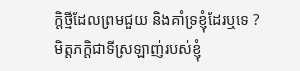ក្តិថ្មីដែលព្រមជួយ និងគាំទ្រខ្ញុំដែរឬទេ ?
មិត្តភក្ដិជាទីស្រឡាញ់របស់ខ្ញុំ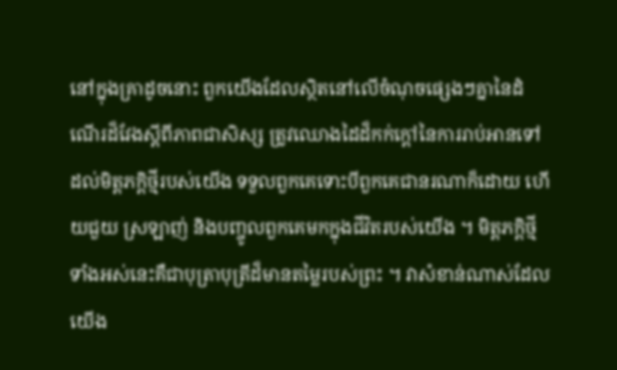នៅក្នុងគ្រាដូចនោះ ពួកយើងដែលស្ថិតនៅលើចំណុចផ្សេងៗគ្នានៃដំណើរដ៏វែងស្តីពីភាពជាសិស្ស ត្រូវឈោងដៃដ៏កក់ក្តៅនៃការរាប់អានទៅដល់មិត្តភក្តិថ្មីរបស់យើង ទទួលពួកគេទោះបីពួកគេជានរណាក៏ដោយ ហើយជួយ ស្រឡាញ់ និងបញ្ចូលពួកគេមកក្នុងជីវិតរបស់យើង ។ មិត្តភក្ដិថ្មីទាំងអស់នេះគឺជាបុត្រាបុត្រីដ៏មានតម្លៃរបស់ព្រះ ។ វាសំខាន់ណាស់ដែលយើង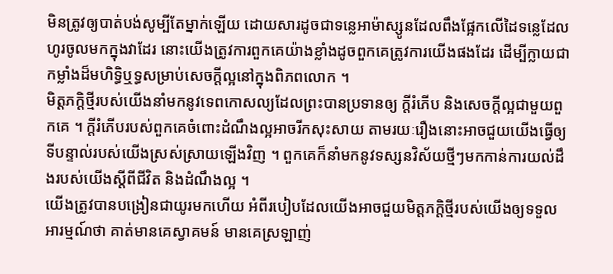មិនត្រូវឲ្យបាត់បង់សូម្បីតែម្នាក់ឡើយ ដោយសារដូចជាទន្លេអាម៉ាស្សូនដែលពឹងផ្អែកលើដៃទន្លេដែលហូរចូលមកក្នុងវាដែរ នោះយើងត្រូវការពួកគេយ៉ាងខ្លាំងដូចពួកគេត្រូវការយើងផងដែរ ដើម្បីក្លាយជាកម្លាំងដ៏មហិទ្ធិឬទ្ធសម្រាប់សេចក្តីល្អនៅក្នុងពិភពលោក ។
មិត្តភក្ដិថ្មីរបស់យើងនាំមកនូវទេពកោសល្យដែលព្រះបានប្រទានឲ្យ ក្តីរំភើប និងសេចក្តីល្អជាមួយពួកគេ ។ ក្តីរំភើបរបស់ពួកគេចំពោះដំណឹងល្អអាចរីកសុះសាយ តាមរយៈរឿងនោះអាចជួយយើងធ្វើឲ្យទីបន្ទាល់របស់យើងស្រស់ស្រាយឡើងវិញ ។ ពួកគេក៏នាំមកនូវទស្សនវិស័យថ្មីៗមកកាន់ការយល់ដឹងរបស់យើងស្តីពីជីវិត និងដំណឹងល្អ ។
យើងត្រូវបានបង្រៀនជាយូរមកហើយ អំពីរបៀបដែលយើងអាចជួយមិត្តភក្តិថ្មីរបស់យើងឲ្យទទួលអារម្មណ៍ថា គាត់មានគេស្វាគមន៍ មានគេស្រឡាញ់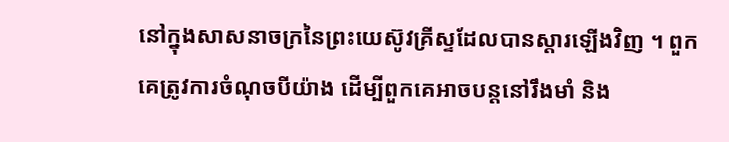នៅក្នុងសាសនាចក្រនៃព្រះយេស៊ូវគ្រីស្ទដែលបានស្តារឡើងវិញ ។ ពួកគេត្រូវការចំណុចបីយ៉ាង ដើម្បីពួកគេអាចបន្តនៅរឹងមាំ និង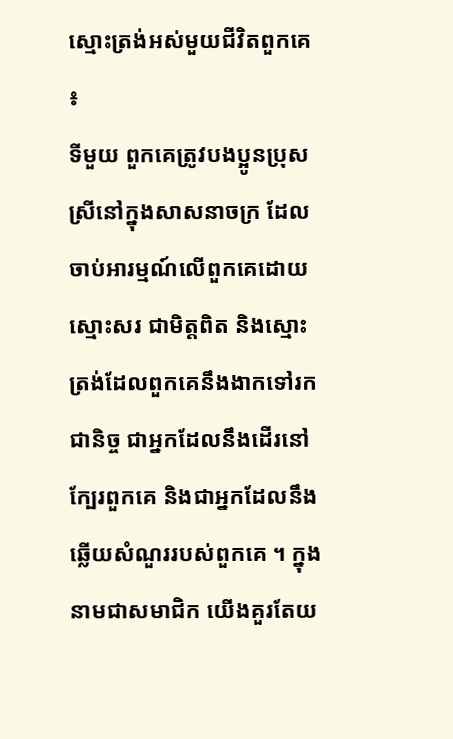ស្មោះត្រង់អស់មួយជីវិតពួកគេ ៖
ទីមួយ ពួកគេត្រូវបងប្អូនប្រុសស្រីនៅក្នុងសាសនាចក្រ ដែលចាប់អារម្មណ៍លើពួកគេដោយស្មោះសរ ជាមិត្តពិត និងស្មោះត្រង់ដែលពួកគេនឹងងាកទៅរកជានិច្ច ជាអ្នកដែលនឹងដើរនៅក្បែរពួកគេ និងជាអ្នកដែលនឹងឆ្លើយសំណួររបស់ពួកគេ ។ ក្នុងនាមជាសមាជិក យើងគួរតែយ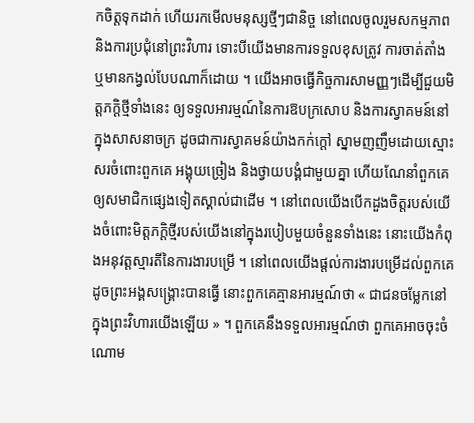កចិត្តទុកដាក់ ហើយរកមើលមនុស្សថ្មីៗជានិច្ច នៅពេលចូលរួមសកម្មភាព និងការប្រជុំនៅព្រះវិហារ ទោះបីយើងមានការទទួលខុសត្រូវ ការចាត់តាំង ឬមានកង្វល់បែបណាក៏ដោយ ។ យើងអាចធ្វើកិច្ចការសាមញ្ញៗដើម្បីជួយមិត្តភក្តិថ្មីទាំងនេះ ឲ្យទទួលអារម្មណ៍នៃការឱបក្រសោប និងការស្វាគមន៍នៅក្នុងសាសនាចក្រ ដូចជាការស្វាគមន៍យ៉ាងកក់ក្តៅ ស្នាមញញឹមដោយស្មោះសរចំពោះពួកគេ អង្គុយច្រៀង និងថ្វាយបង្គំជាមួយគ្នា ហើយណែនាំពួកគេឲ្យសមាជិកផ្សេងទៀតស្គាល់ជាដើម ។ នៅពេលយើងបើកដួងចិត្តរបស់យើងចំពោះមិត្តភក្តិថ្មីរបស់យើងនៅក្នុងរបៀបមួយចំនួនទាំងនេះ នោះយើងកំពុងអនុវត្តស្មារតីនៃការងារបម្រើ ។ នៅពេលយើងផ្តល់ការងារបម្រើដល់ពួកគេដូចព្រះអង្គសង្គ្រោះបានធ្វើ នោះពួកគេគ្មានអារម្មណ៍ថា « ជាជនចម្លែកនៅក្នុងព្រះវិហារយើងឡើយ » ។ ពួកគេនឹងទទួលអារម្មណ៍ថា ពួកគេអាចចុះចំណោម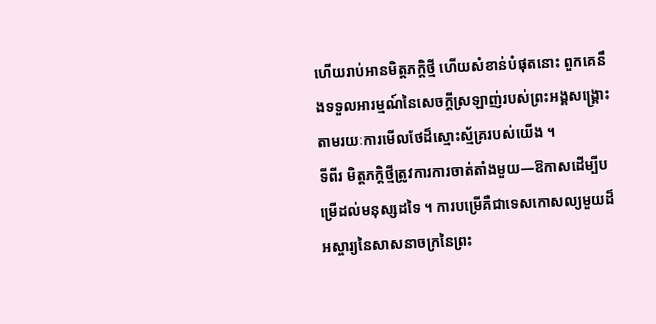ហើយរាប់អានមិត្តភក្តិថ្មី ហើយសំខាន់បំផុតនោះ ពួកគេនឹងទទួលអារម្មណ៍នៃសេចក្តីស្រឡាញ់របស់ព្រះអង្គសង្គ្រោះ តាមរយៈការមើលថែដ៏ស្មោះស្ម័គ្ររបស់យើង ។
ទីពីរ មិត្តភក្ដិថ្មីត្រូវការការចាត់តាំងមួយ—ឱកាសដើម្បីបម្រើដល់មនុស្សដទៃ ។ ការបម្រើគឺជាទេសកោសល្យមួយដ៏អស្ចារ្យនៃសាសនាចក្រនៃព្រះ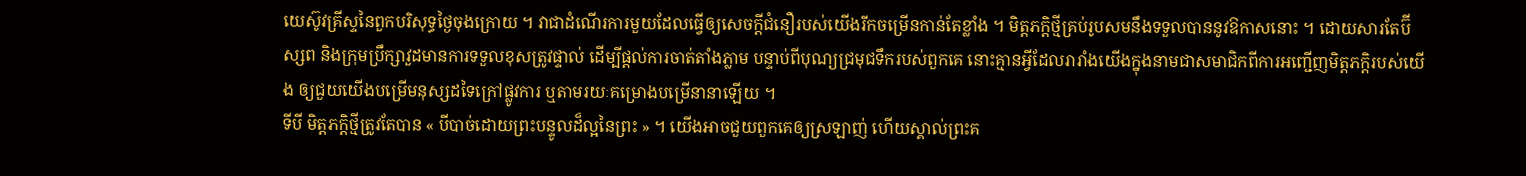យេស៊ូវគ្រីស្ទនៃពួកបរិសុទ្ធថ្ងៃចុងក្រោយ ។ វាជាដំណើរការមួយដែលធ្វើឲ្យសេចក្តីជំនឿរបស់យើងរីកចម្រើនកាន់តែខ្លាំង ។ មិត្តភក្ដិថ្មីគ្រប់រូបសមនឹងទទួលបាននូវឱកាសនោះ ។ ដោយសារតែប៊ីស្សព និងក្រុមប្រឹក្សាវួដមានការទទួលខុសត្រូវផ្ទាល់ ដើម្បីផ្តល់ការចាត់តាំងភ្លាម បន្ទាប់ពីបុណ្យជ្រមុជទឹករបស់ពួកគេ នោះគ្មានអ្វីដែលរារាំងយើងក្នុងនាមជាសមាជិកពីការអញ្ជើញមិត្តភក្តិរបស់យើង ឲ្យជួយយើងបម្រើមនុស្សដទៃក្រៅផ្លូវការ ឬតាមរយៈគម្រោងបម្រើនានាឡើយ ។
ទីបី មិត្តភក្ដិថ្មីត្រូវតែបាន « បីបាច់ដោយព្រះបន្ទូលដ៏ល្អនៃព្រះ » ។ យើងអាចជួយពួកគេឲ្យស្រឡាញ់ ហើយស្គាល់ព្រះគ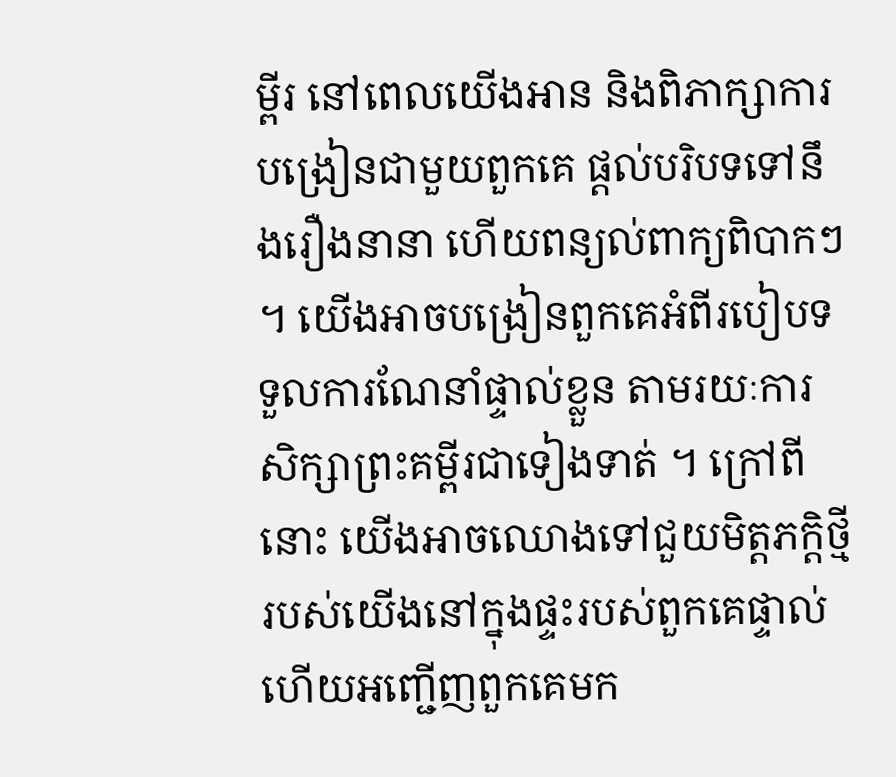ម្ពីរ នៅពេលយើងអាន និងពិភាក្សាការបង្រៀនជាមួយពួកគេ ផ្តល់បរិបទទៅនឹងរឿងនានា ហើយពន្យល់ពាក្យពិបាកៗ ។ យើងអាចបង្រៀនពួកគេអំពីរបៀបទទួលការណែនាំផ្ទាល់ខ្លួន តាមរយៈការសិក្សាព្រះគម្ពីរជាទៀងទាត់ ។ ក្រៅពីនោះ យើងអាចឈោងទៅជួយមិត្តភក្តិថ្មីរបស់យើងនៅក្នុងផ្ទះរបស់ពួកគេផ្ទាល់ ហើយអញ្ជើញពួកគេមក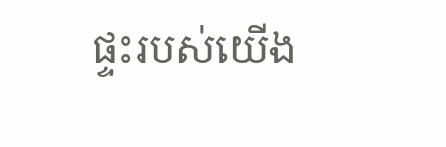ផ្ទះរបស់យើង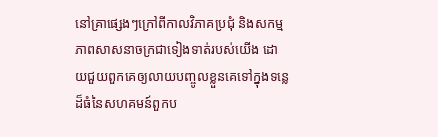នៅគ្រាផ្សេងៗក្រៅពីកាលវិភាគប្រជុំ និងសកម្មភាពសាសនាចក្រជាទៀងទាត់របស់យើង ដោយជួយពួកគេឲ្យលាយបញ្ចូលខ្លួនគេទៅក្នុងទន្លេដ៏ធំនៃសហគមន៍ពួកប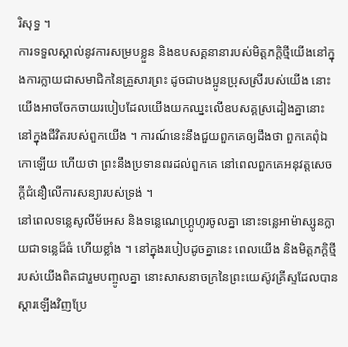រិសុទ្ធ ។
ការទទួលស្គាល់នូវការសម្របខ្លួន និងឧបសគ្គនានារបស់មិត្តភក្តិថ្មីយើងនៅក្នុងការក្លាយជាសមាជិកនៃគ្រួសារព្រះ ដូចជាបងប្អូនប្រុសស្រីរបស់យើង នោះយើងអាចចែកចាយរបៀបដែលយើងយកឈ្នះលើឧបសគ្គស្រដៀងគ្នានោះនៅក្នុងជីវិតរបស់ពួកយើង ។ ការណ៍នេះនឹងជួយពួកគេឲ្យដឹងថា ពួកគេពុំឯកោឡើយ ហើយថា ព្រះនឹងប្រទានពរដល់ពួកគេ នៅពេលពួកគេអនុវត្តសេចក្តីជំនឿលើការសន្យារបស់ទ្រង់ ។
នៅពេលទន្លេសូលីម័អេស និងទន្លេណេហ្គ្រូហូរចូលគ្នា នោះទន្លេអាម៉ាស្សូនក្លាយជាទន្លេដ៏ធំ ហើយខ្លាំង ។ នៅក្នុងរបៀបដូចគ្នានេះ ពេលយើង និងមិត្តភក្តិថ្មីរបស់យើងពិតជារួមបញ្ចូលគ្នា នោះសាសនាចក្រនៃព្រះយេស៊ូវគ្រីស្ទដែលបានស្តារឡើងវិញប្រែ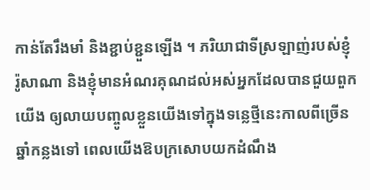កាន់តែរឹងមាំ និងខ្ជាប់ខ្ជួនឡើង ។ ភរិយាជាទីស្រឡាញ់របស់ខ្ញុំ រ៉ូសាណា និងខ្ញុំមានអំណរគុណដល់អស់អ្នកដែលបានជួយពួកយើង ឲ្យលាយបញ្ចូលខ្លួនយើងទៅក្នុងទន្លេថ្មីនេះកាលពីច្រើនឆ្នាំកន្លងទៅ ពេលយើងឱបក្រសោបយកដំណឹង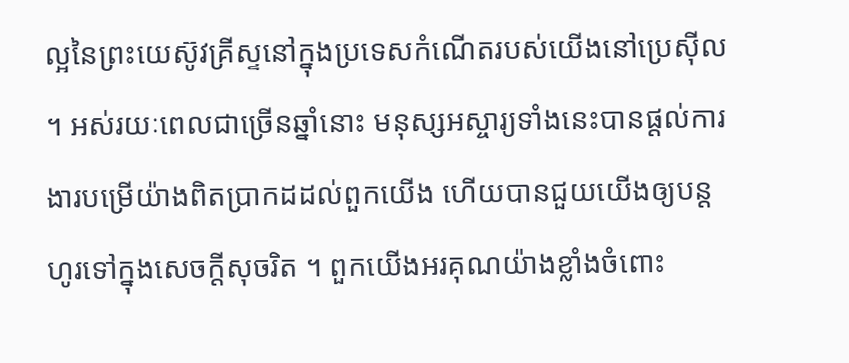ល្អនៃព្រះយេស៊ូវគ្រីស្ទនៅក្នុងប្រទេសកំណើតរបស់យើងនៅប្រេស៊ីល ។ អស់រយៈពេលជាច្រើនឆ្នាំនោះ មនុស្សអស្ចារ្យទាំងនេះបានផ្តល់ការងារបម្រើយ៉ាងពិតប្រាកដដល់ពួកយើង ហើយបានជួយយើងឲ្យបន្តហូរទៅក្នុងសេចក្តីសុចរិត ។ ពួកយើងអរគុណយ៉ាងខ្លាំងចំពោះ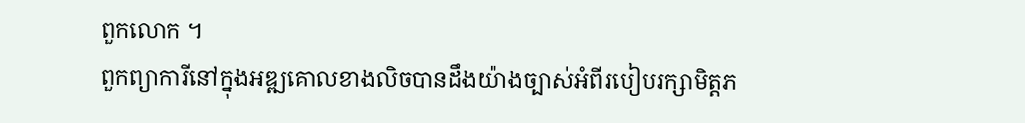ពួកលោក ។
ពួកព្យាការីនៅក្នុងអឌ្ឍគោលខាងលិចបានដឹងយ៉ាងច្បាស់អំពីរបៀបរក្សាមិត្តភ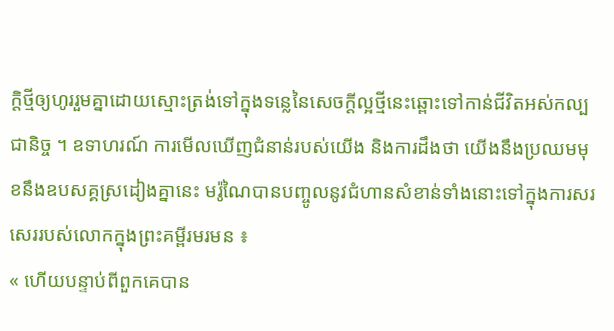ក្តិថ្មីឲ្យហូររួមគ្នាដោយស្មោះត្រង់ទៅក្នុងទន្លេនៃសេចក្តីល្អថ្មីនេះឆ្ពោះទៅកាន់ជីវិតអស់កល្បជានិច្ច ។ ឧទាហរណ៍ ការមើលឃើញជំនាន់របស់យើង និងការដឹងថា យើងនឹងប្រឈមមុខនឹងឧបសគ្គស្រដៀងគ្នានេះ មរ៉ូណៃបានបញ្ចូលនូវជំហានសំខាន់ទាំងនោះទៅក្នុងការសរសេររបស់លោកក្នុងព្រះគម្ពីរមរមន ៖
« ហើយបន្ទាប់ពីពួកគេបាន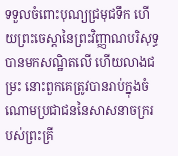ទទួលចំពោះបុណ្យជ្រមុជទឹក ហើយព្រះចេស្ដានៃព្រះវិញ្ញាណបរិសុទ្ធបានមកសណ្ឋិតលើ ហើយលាងជម្រះ នោះពួកគេត្រូវបានរាប់ក្នុងចំណោមប្រជាជននៃសាសនាចក្ររបស់ព្រះគ្រី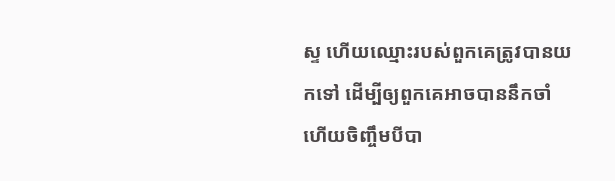ស្ទ ហើយឈ្មោះរបស់ពួកគេត្រូវបានយកទៅ ដើម្បីឲ្យពួកគេអាចបាននឹកចាំ ហើយចិញ្ចឹមបីបា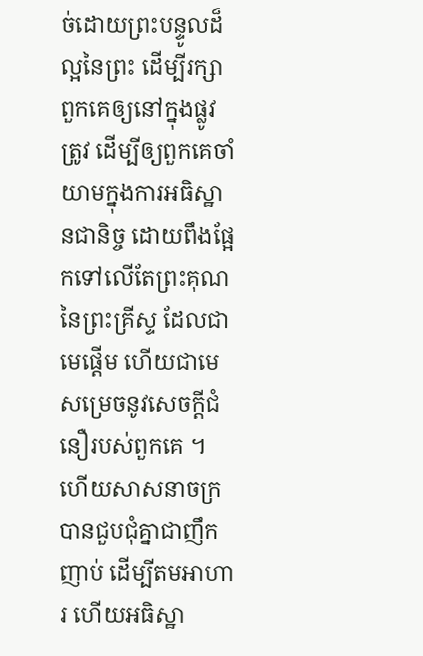ច់ដោយព្រះបន្ទូលដ៏ល្អនៃព្រះ ដើម្បីរក្សាពួកគេឲ្យនៅក្នុងផ្លូវត្រូវ ដើម្បីឲ្យពួកគេចាំយាមក្នុងការអធិស្ឋានជានិច្ច ដោយពឹងផ្អែកទៅលើតែព្រះគុណនៃព្រះគ្រីស្ទ ដែលជាមេផ្ដើម ហើយជាមេសម្រេចនូវសេចក្ដីជំនឿរបស់ពួកគេ ។
ហើយសាសនាចក្របានជួបជុំគ្នាជាញឹកញាប់ ដើម្បីតមអាហារ ហើយអធិស្ឋា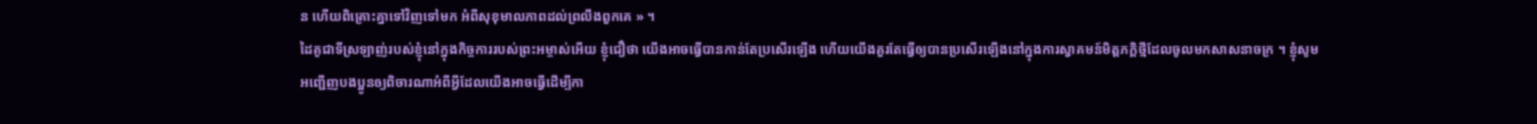ន ហើយពិគ្រោះគ្នាទៅវិញទៅមក អំពីសុខុមាលភាពដល់ព្រលឹងពួកគេ » ។
ដៃគូជាទីស្រឡាញ់របស់ខ្ញុំនៅក្នុងកិច្ចការរបស់ព្រះអម្ចាស់អើយ ខ្ញុំជឿថា យើងអាចធ្វើបានកាន់តែប្រសើរឡើង ហើយយើងគួរតែធ្វើឲ្យបានប្រសើរឡើងនៅក្នុងការស្វាគមន៍មិត្តភក្តិថ្មីដែលចូលមកសាសនាចក្រ ។ ខ្ញុំសូមអញ្ជើញបងប្អូនឲ្យពិចារណាអំពីអ្វីដែលយើងអាចធ្វើដើម្បីកា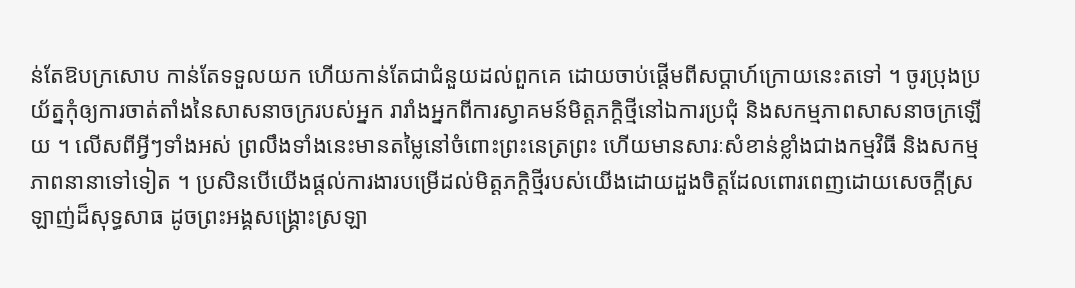ន់តែឱបក្រសោប កាន់តែទទួលយក ហើយកាន់តែជាជំនួយដល់ពួកគេ ដោយចាប់ផ្តើមពីសប្តាហ៍ក្រោយនេះតទៅ ។ ចូរប្រុងប្រយ័ត្នកុំឲ្យការចាត់តាំងនៃសាសនាចក្ររបស់អ្នក រារាំងអ្នកពីការស្វាគមន៍មិត្តភក្តិថ្មីនៅឯការប្រជុំ និងសកម្មភាពសាសនាចក្រឡើយ ។ លើសពីអ្វីៗទាំងអស់ ព្រលឹងទាំងនេះមានតម្លៃនៅចំពោះព្រះនេត្រព្រះ ហើយមានសារៈសំខាន់ខ្លាំងជាងកម្មវិធី និងសកម្មភាពនានាទៅទៀត ។ ប្រសិនបើយើងផ្តល់ការងារបម្រើដល់មិត្តភក្តិថ្មីរបស់យើងដោយដួងចិត្តដែលពោរពេញដោយសេចក្តីស្រឡាញ់ដ៏សុទ្ធសាធ ដូចព្រះអង្គសង្គ្រោះស្រឡា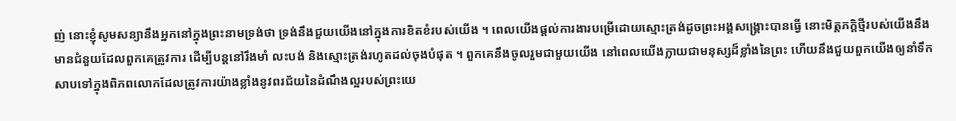ញ់ នោះខ្ញុំសូមសន្យានឹងអ្នកនៅក្នុងព្រះនាមទ្រង់ថា ទ្រង់នឹងជួយយើងនៅក្នុងការខិតខំរបស់យើង ។ ពេលយើងផ្តល់ការងារបម្រើដោយស្មោះត្រង់ដូចព្រះអង្គសង្គ្រោះបានធ្វើ នោះមិត្តភក្តិថ្មីរបស់យើងនឹងមានជំនួយដែលពួកគេត្រូវការ ដើម្បីបន្តនៅរឹងមាំ លះបង់ និងស្មោះត្រង់រហូតដល់ចុងបំផុត ។ ពួកគេនឹងចូលរួមជាមួយយើង នៅពេលយើងក្លាយជាមនុស្សដ៏ខ្លាំងនៃព្រះ ហើយនឹងជួយពួកយើងឲ្យនាំទឹកសាបទៅក្នុងពិភពលោកដែលត្រូវការយ៉ាងខ្លាំងនូវពរជ័យនៃដំណឹងល្អរបស់ព្រះយេ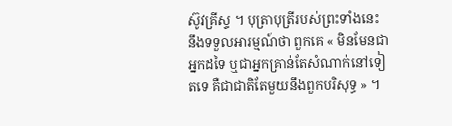ស៊ូវគ្រីស្ទ ។ បុត្រាបុត្រីរបស់ព្រះទាំងនេះ នឹងទទួលអារម្មណ៍ថា ពួកគេ « មិនមែនជាអ្នកដទៃ ឬជាអ្នកគ្រាន់តែសំណាក់នៅទៀតទេ គឺជាជាតិតែមួយនឹងពួកបរិសុទ្ធ » ។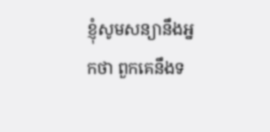ខ្ញុំសូមសន្យានឹងអ្នកថា ពួកគេនឹងទ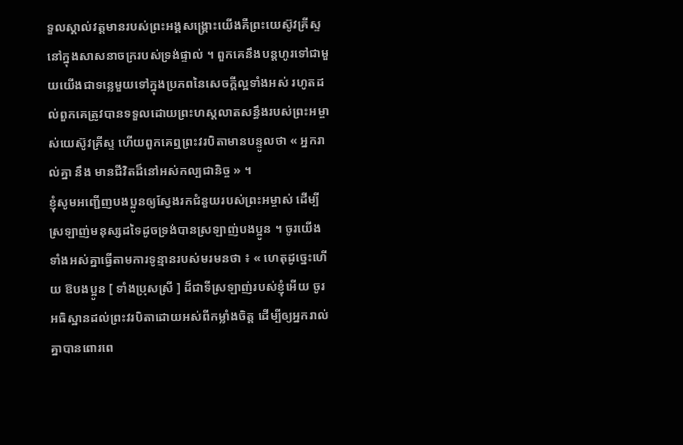ទួលស្គាល់វត្តមានរបស់ព្រះអង្គសង្គ្រោះយើងគឺព្រះយេស៊ូវគ្រីស្ទនៅក្នុងសាសនាចក្ររបស់ទ្រង់ផ្ទាល់ ។ ពួកគេនឹងបន្តហូរទៅជាមួយយើងជាទន្លេមួយទៅក្នុងប្រភពនៃសេចក្តីល្អទាំងអស់ រហូតដល់ពួកគេត្រូវបានទទួលដោយព្រះហស្តលាតសន្ធឹងរបស់ព្រះអម្ចាស់យេស៊ូវគ្រីស្ទ ហើយពួកគេឮព្រះវរបិតាមានបន្ទូលថា « អ្នករាល់គ្នា នឹង មានជីវិតដ៏នៅអស់កល្បជានិច្ច » ។
ខ្ញុំសូមអញ្ជើញបងប្អូនឲ្យស្វែងរកជំនួយរបស់ព្រះអម្ចាស់ ដើម្បីស្រឡាញ់មនុស្សដទៃដូចទ្រង់បានស្រឡាញ់បងប្អូន ។ ចូរយើងទាំងអស់គ្នាធ្វើតាមការទូន្មានរបស់មរមនថា ៖ « ហេតុដូច្នេះហើយ ឱបងប្អូន [ ទាំងប្រុសស្រី ] ដ៏ជាទីស្រឡាញ់របស់ខ្ញុំអើយ ចូរអធិស្ឋានដល់ព្រះវរបិតាដោយអស់ពីកម្លាំងចិត្ត ដើម្បីឲ្យអ្នករាល់គ្នាបានពោរពេ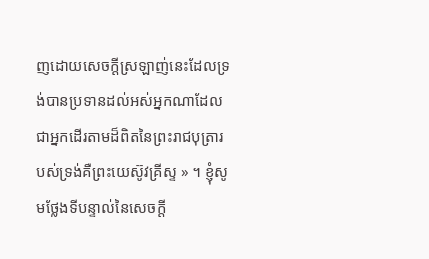ញដោយសេចក្ដីស្រឡាញ់នេះដែលទ្រង់បានប្រទានដល់អស់អ្នកណាដែលជាអ្នកដើរតាមដ៏ពិតនៃព្រះរាជបុត្រារបស់ទ្រង់គឺព្រះយេស៊ូវគ្រីស្ទ » ។ ខ្ញុំសូមថ្លែងទីបន្ទាល់នៃសេចក្ដី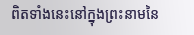ពិតទាំងនេះនៅក្នុងព្រះនាមនៃ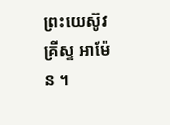ព្រះយេស៊ូវគ្រីស្ទ អាម៉ែន ។